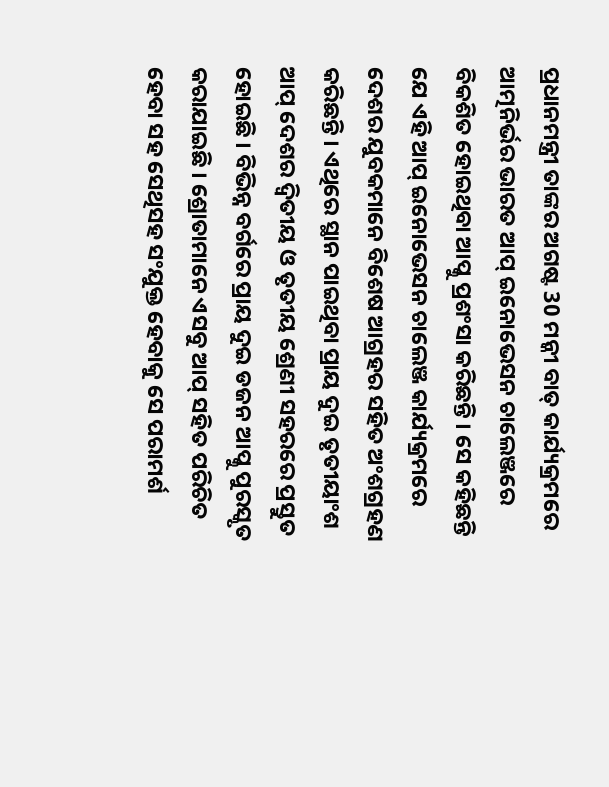ପ୍ରଧାନମନ୍ତ୍ରୀ ତାଙ୍କର ଅଗଷ୍ଟ 30 ମନ୍କୀ ବାତ୍ କାର୍ଯ୍ୟକ୍ରମରେ ଆତ୍ମନିର୍ଭର ଭାରତ ଆପ୍ ଇନୋଭେସନ ଚାଲେଞ୍ଜରେ ବିକଶିତ ହୋଇଥିବା ଆପ୍କୁ ପ୍ରଶଂସା କରିଛନ୍ତି । ସେ କହିଛନ୍ତି ଯେ ଏହି ଆପ୍ ଇନୋଭେସନ ଚାଲେଞ୍ଜ କାର୍ଯ୍ୟକ୍ରମରେ ଦେଶର ଯୁବକମାନେ ବିଶେଷ ଆଗ୍ରହର ସହିତ ଅଂଶଗ୍ରହଣ କରିଛନ୍ତି । ଏଥିରେ ସ୍ଥାନ ପାଇଥିବା ପ୍ରାୟ ଦୁଇ ତୃତୀୟାଂଶ ଆପ୍ ଦେଶର ଦ୍ୱିତୀୟ ଓ ତୃତୀୟ ଶ୍ରେଣୀ ସହରରେ ପ୍ରସ୍ତୁତ ହୋଇଛି । ବିଭିନ୍ନ ବର୍ଗରେ ପ୍ରାୟ ଦୁଇ ଡଜନ ଆପ୍କୁ ପୁରସ୍କୃତ କରାଯାଇଛି । ଶ୍ରୋତାମାନେ ଏସବୁ ଆପ୍ ସହିତ ପରିଚିତ ହେବା ସହ ସେଥିସହ ସଂଯୁକ୍ତ ହେବାକୁ ସେ ପରାମର୍ଶ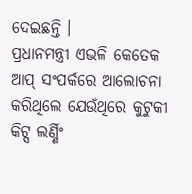ଦେଇଛନ୍ତି ।
ପ୍ରଧାନମନ୍ତ୍ରୀ ଏଭଳି କେତେକ ଆପ୍ ସଂପର୍କରେ ଆଲୋଚନା କରିଥିଲେ ଯେଉଁଥିରେ କୁଟୁକୀ କିଟ୍ସ ଲର୍ଣ୍ଣିଂ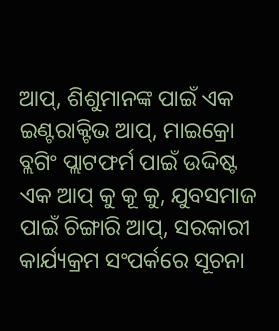ଆପ୍, ଶିଶୁମାନଙ୍କ ପାଇଁ ଏକ ଇଣ୍ଟରାକ୍ଟିଭ ଆପ୍, ମାଇକ୍ରୋ ବ୍ଲଗିଂ ପ୍ଲାଟଫର୍ମ ପାଇଁ ଉଦ୍ଦିଷ୍ଟ ଏକ ଆପ୍ କୁ କୂ କୁ, ଯୁବସମାଜ ପାଇଁ ଚିଙ୍ଗାରି ଆପ୍, ସରକାରୀ କାର୍ଯ୍ୟକ୍ରମ ସଂପର୍କରେ ସୂଚନା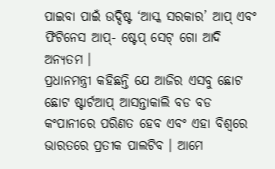ପାଇବା ପାଇଁ ଉଦ୍ଦିଷ୍ଟ ‘ଆସ୍କ ସରକାର’ ଆପ୍ ଏବଂ ଫିଟିନେସ ଆପ୍- ଷ୍ଟେପ୍ ସେଟ୍ ଗୋ ଆଦି ଅନ୍ୟତମ ।
ପ୍ରଧାନମନ୍ତ୍ରୀ କହିଛନ୍ତି ଯେ ଆଜିର ଏସବୁ ଛୋଟ ଛୋଟ ଷ୍ଟାର୍ଟଆପ୍ ଆସନ୍ତାକାଲି ବଡ ବଡ କଂପାନୀରେ ପରିଣତ ହେବ ଏବଂ ଏହା ବିଶ୍ୱରେ ଭାରତରେ ପ୍ରତୀକ ପାଲଟିବ । ଆମେ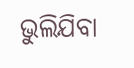ଭୁଲିଯିବା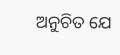ଅନୁଚିତ ଯେ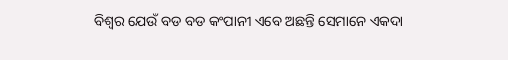ବିଶ୍ୱର ଯେଉଁ ବଡ ବଡ କଂପାନୀ ଏବେ ଅଛନ୍ତି ସେମାନେ ଏକଦା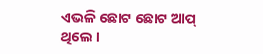ଏଭଳି ଛୋଟ ଛୋଟ ଆପ୍ ଥିଲେ ।